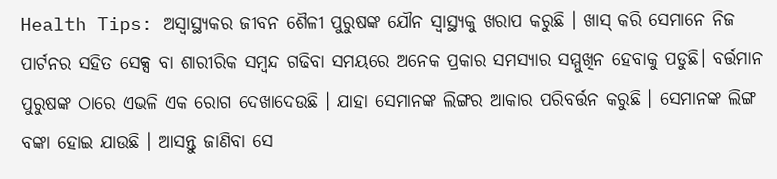Health Tips: ଅସ୍ବାସ୍ଥ୍ୟକର ଜୀବନ ଶୈଳୀ ପୁରୁଷଙ୍କ ଯୌନ ସ୍ବାସ୍ଥ୍ୟକୁ ଖରାପ କରୁଛି । ଖାସ୍ କରି ସେମାନେ ନିଜ ପାର୍ଟନର ସହିତ ସେକ୍ସ ବା ଶାରୀରିକ ସମ୍ବନ୍ଦ ଗଢିବା ସମୟରେ ଅନେକ ପ୍ରକାର ସମସ୍ୟାର ସମ୍ମୁଖିନ ହେବାକୁ ପଡୁଛି। ବର୍ତ୍ତମାନ ପୁରୁଷଙ୍କ ଠାରେ ଏଭଳି ଏକ ରୋଗ ଦେଖାଦେଉଛି । ଯାହା ସେମାନଙ୍କ ଲିଙ୍ଗର ଆକାର ପରିବର୍ତ୍ତନ କରୁଛି । ସେମାନଙ୍କ ଲିଙ୍ଗ ବଙ୍କା ହୋଇ ଯାଉଛି । ଆସନ୍ତୁ ଜାଣିବା ସେ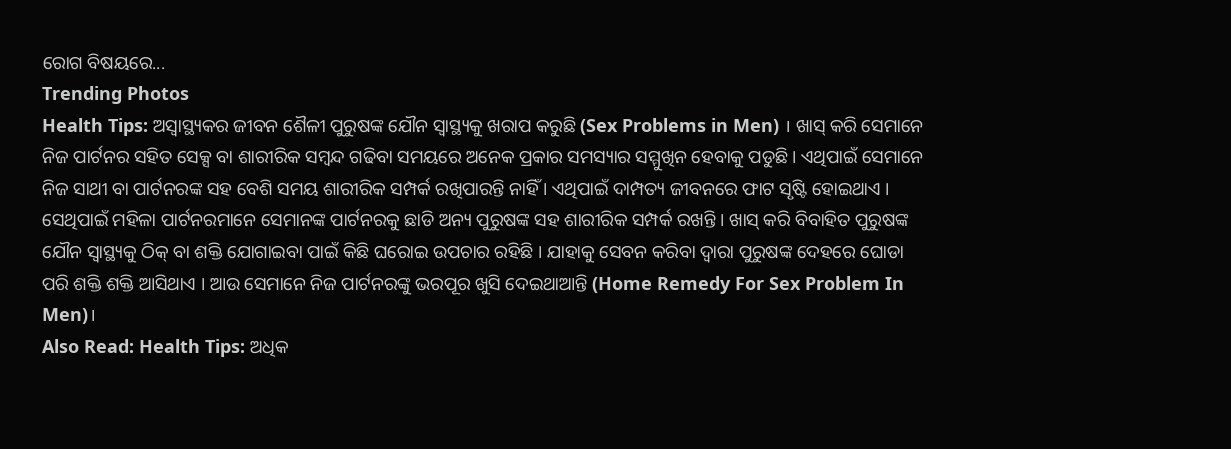ରୋଗ ବିଷୟରେ...
Trending Photos
Health Tips: ଅସ୍ବାସ୍ଥ୍ୟକର ଜୀବନ ଶୈଳୀ ପୁରୁଷଙ୍କ ଯୌନ ସ୍ବାସ୍ଥ୍ୟକୁ ଖରାପ କରୁଛି (Sex Problems in Men) । ଖାସ୍ କରି ସେମାନେ ନିଜ ପାର୍ଟନର ସହିତ ସେକ୍ସ ବା ଶାରୀରିକ ସମ୍ବନ୍ଦ ଗଢିବା ସମୟରେ ଅନେକ ପ୍ରକାର ସମସ୍ୟାର ସମ୍ମୁଖିନ ହେବାକୁ ପଡୁଛି। ଏଥିପାଇଁ ସେମାନେ ନିଜ ସାଥୀ ବା ପାର୍ଟନରଙ୍କ ସହ ବେଶି ସମୟ ଶାରୀରିକ ସମ୍ପର୍କ ରଖିପାରନ୍ତି ନାହିଁ । ଏଥିପାଇଁ ଦାମ୍ପତ୍ୟ ଜୀବନରେ ଫାଟ ସୃଷ୍ଟି ହୋଇଥାଏ । ସେଥିପାଇଁ ମହିଳା ପାର୍ଟନରମାନେ ସେମାନଙ୍କ ପାର୍ଟନରକୁ ଛାଡି ଅନ୍ୟ ପୁରୁଷଙ୍କ ସହ ଶାରୀରିକ ସମ୍ପର୍କ ରଖନ୍ତି । ଖାସ୍ କରି ବିବାହିତ ପୁରୁଷଙ୍କ ଯୌନ ସ୍ବାସ୍ଥ୍ୟକୁ ଠିକ୍ ବା ଶକ୍ତି ଯୋଗାଇବା ପାଇଁ କିଛି ଘରୋଇ ଉପଚାର ରହିଛି । ଯାହାକୁ ସେବନ କରିବା ଦ୍ବାରା ପୁରୁଷଙ୍କ ଦେହରେ ଘୋଡା ପରି ଶକ୍ତି ଶକ୍ତି ଆସିଥାଏ । ଆଉ ସେମାନେ ନିଜ ପାର୍ଟନରଙ୍କୁ ଭରପୂର ଖୁସି ଦେଇଥାଆନ୍ତି (Home Remedy For Sex Problem In Men)।
Also Read: Health Tips: ଅଧିକ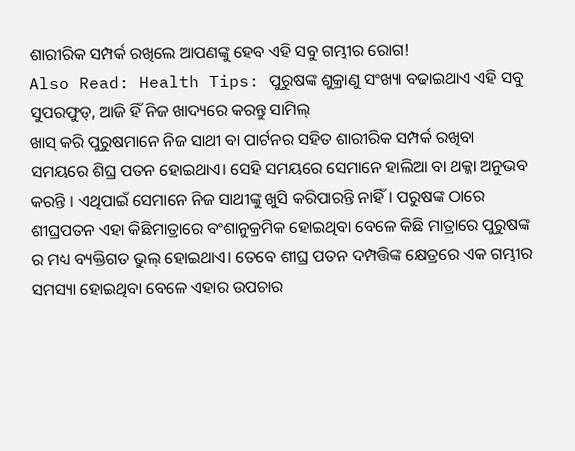ଶାରୀରିକ ସମ୍ପର୍କ ରଖିଲେ ଆପଣଙ୍କୁ ହେବ ଏହି ସବୁ ଗମ୍ଭୀର ରୋଗ!
Also Read: Health Tips: ପୁରୁଷଙ୍କ ଶୁକ୍ରାଣୁ ସଂଖ୍ୟା ବଢାଇଥାଏ ଏହି ସବୁ ସୁପରଫୁଡ୍, ଆଜି ହିଁ ନିଜ ଖାଦ୍ୟରେ କରନ୍ତୁ ସାମିଲ୍
ଖାସ୍ କରି ପୁରୁଷମାନେ ନିଜ ସାଥୀ ବା ପାର୍ଟନର ସହିତ ଶାରୀରିକ ସମ୍ପର୍କ ରଖିବା ସମୟରେ ଶିଘ୍ର ପତନ ହୋଇଥାଏ। ସେହି ସମୟରେ ସେମାନେ ହାଲିଆ ବା ଥକ୍କା ଅନୁଭବ କରନ୍ତି । ଏଥିପାଇଁ ସେମାନେ ନିଜ ସାଥୀଙ୍କୁ ଖୁସି କରିପାରନ୍ତି ନାହିଁ। ପରୁଷଙ୍କ ଠାରେ ଶୀଘ୍ରପତନ ଏହା କିଛିମାତ୍ରାରେ ବଂଶାନୁକ୍ରମିକ ହୋଇଥିବା ବେଳେ କିଛି ମାତ୍ରାରେ ପୁରୁଷଙ୍କ ର ମଧ୍ୟ ବ୍ୟକ୍ତିଗତ ଭୁଲ୍ ହୋଇଥାଏ। ତେବେ ଶୀଘ୍ର ପତନ ଦମ୍ପତ୍ତିଙ୍କ କ୍ଷେତ୍ରରେ ଏକ ଗମ୍ଭୀର ସମସ୍ୟା ହୋଇଥିବା ବେଳେ ଏହାର ଉପଚାର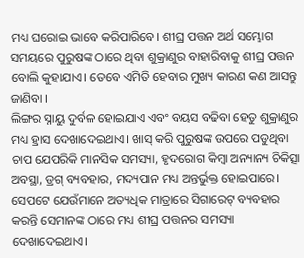ମଧ୍ୟ ଘରୋଇ ଭାବେ କରିପାରିବେ। ଶୀଘ୍ର ପତ୍ତନ ଅର୍ଥ ସମ୍ଭୋଗ ସମୟରେ ପୁରୁଷଙ୍କ ଠାରେ ଥିବା ଶୁକ୍ରାଣୁର ବାହାରିବାକୁ ଶୀଘ୍ର ପତ୍ତନ ବୋଲି କୁହାଯାଏ। ତେବେ ଏମିତି ହେବାର ମୁଖ୍ୟ କାରଣ କଣ ଆସନ୍ତୁ ଜାଣିବା ।
ଲିଙ୍ଗର ସ୍ନାୟୁ ଦୁର୍ବଳ ହୋଇଯାଏ ଏବଂ ବୟସ ବଢିବା ହେତୁ ଶୁକ୍ରାଣୁର ମଧ୍ୟ ହ୍ରାସ ଦେଖାଦେଇଥାଏ। ଖାସ୍ କରି ପୁରୁଷଙ୍କ ଉପରେ ପଡୁଥିବା ଚାପ ଯେପରିକି ମାନସିକ ସମସ୍ୟା, ହୃଦରୋଗ କିମ୍ବା ଅନ୍ୟାନ୍ୟ ଚିକିତ୍ସା ଅବସ୍ଥା, ଡ୍ରଗ୍ ବ୍ୟବହାର, ମଦ୍ୟପାନ ମଧ୍ୟ ଅନ୍ତର୍ଭୁକ୍ତ ହୋଇପାରେ। ସେପଟେ ଯେଉଁମାନେ ଅତ୍ୟଧିକ ମାତ୍ରାରେ ସିଗାରେଟ୍ ବ୍ୟବହାର କରନ୍ତି ସେମାନଙ୍କ ଠାରେ ମଧ୍ୟ ଶୀଘ୍ର ପତ୍ତନର ସମସ୍ୟା ଦେଖାଦେଇଥାଏ।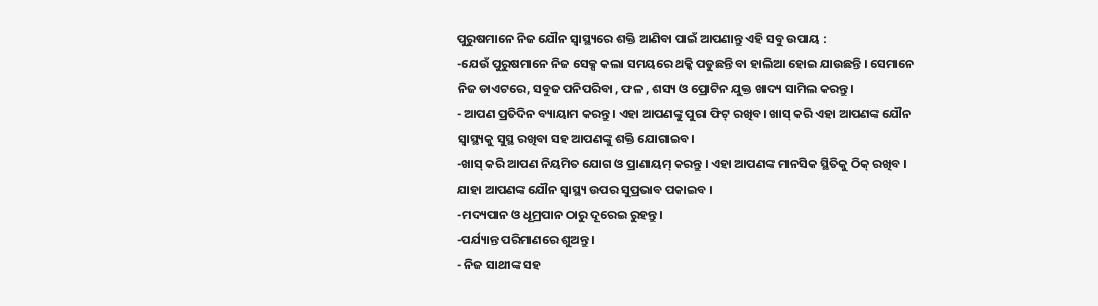ପୁରୁଷମାନେ ନିଜ ଯୌନ ସ୍ବାସ୍ଥ୍ୟରେ ଶକ୍ତି ଆଣିବା ପାଇଁ ଆପଣାନ୍ତୁ ଏହି ସବୁ ଉପାୟ :
-ଯେଉଁ ପୁରୁଷମାନେ ନିଜ ସେକ୍ସ କଲା ସମୟରେ ଥକ୍କି ପଡୁଛନ୍ତି ବା ହାଲିଆ ହୋଇ ଯାଉଛନ୍ତି । ସେମାନେ ନିଜ ଡାଏଟରେ, ସବୁଜ ପନିପରିବା , ଫଳ , ଶସ୍ୟ ଓ ପ୍ରୋଟିନ ଯୁକ୍ତ ଖାଦ୍ୟ ସାମିଲ କରନ୍ତୁ।
- ଆପଣ ପ୍ରତିଦିନ ବ୍ୟାୟାମ କରନ୍ତୁ । ଏହା ଆପଣଙ୍କୁ ପୁରା ଫିଟ୍ ରଖିବ। ଖାସ୍ କରି ଏହା ଆପଣଙ୍କ ଯୌନ ସ୍ବାସ୍ଥ୍ୟକୁ ସୁସ୍ଥ ରଖିବା ସହ ଆପଣଙ୍କୁ ଶକ୍ତି ଯୋଗାଇବ।
-ଖାସ୍ କରି ଆପଣ ନିୟମିତ ଯୋଗ ଓ ପ୍ରାଣାୟମ୍ କରନ୍ତୁ । ଏହା ଆପଣଙ୍କ ମାନସିକ ସ୍ଥିତିକୁ ଠିକ୍ ରଖିବ । ଯାହା ଆପଣଙ୍କ ଯୌନ ସ୍ବାସ୍ଥ୍ୟ ଉପର ସୁପ୍ରଭାବ ପକାଇବ ।
-ମଦ୍ୟପାନ ଓ ଧୂମ୍ରପାନ ଠାରୁ ଦୂରେଇ ରୁହନ୍ତୁ।
-ପର୍ଯ୍ୟାନ୍ତ ପରିମାଣରେ ଶୁଅନ୍ତୁ ।
- ନିଜ ସାଥୀଙ୍କ ସହ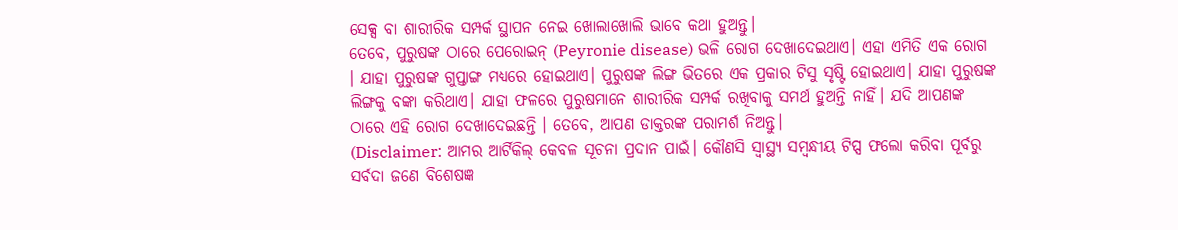ସେକ୍ସ ବା ଶାରୀରିକ ସମ୍ପର୍କ ସ୍ଥାପନ ନେଇ ଖୋଲାଖୋଲି ଭାବେ କଥା ହୁଅନ୍ତୁ।
ତେବେ, ପୁରୁଷଙ୍କ ଠାରେ ପେରୋଇନ୍ (Peyronie disease) ଭଳି ରୋଗ ଦେଖାଦେଇଥାଏ। ଏହା ଏମିତି ଏକ ରୋଗ । ଯାହା ପୁରୁଷଙ୍କ ଗୁପ୍ତାଙ୍ଗ ମଧ୍ୟରେ ହୋଇଥାଏ। ପୁରୁଷଙ୍କ ଲିଙ୍ଗ ଭିତରେ ଏକ ପ୍ରକାର ଟିସୁ ସୃଷ୍ଟି ହୋଇଥାଏ। ଯାହା ପୁରୁଷଙ୍କ ଲିଙ୍ଗକୁ ବଙ୍କା କରିଥାଏ। ଯାହା ଫଳରେ ପୁରୁଷମାନେ ଶାରୀରିକ ସମ୍ପର୍କ ରଖିବାକୁ ସମର୍ଥ ହୁଅନ୍ତି ନାହିଁ। ଯଦି ଆପଣଙ୍କ ଠାରେ ଏହି ରୋଗ ଦେଖାଦେଇଛନ୍ତି । ତେବେ, ଆପଣ ଡାକ୍ତରଙ୍କ ପରାମର୍ଶ ନିଅନ୍ତୁ।
(Disclaimer: ଆମର ଆର୍ଟିକିଲ୍ କେବଳ ସୂଚନା ପ୍ରଦାନ ପାଇଁ। କୌଣସି ସ୍ୱାସ୍ଥ୍ୟ ସମ୍ବନ୍ଧୀୟ ଟିପ୍ସ ଫଲୋ କରିବା ପୂର୍ବରୁ ସର୍ବଦା ଜଣେ ବିଶେଷଜ୍ଞ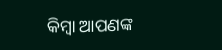କିମ୍ବା ଆପଣଙ୍କ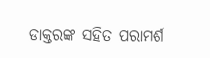ଡାକ୍ତରଙ୍କ ସହିତ ପରାମର୍ଶ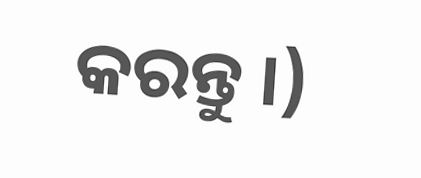କରନ୍ତୁ ।)